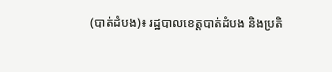(បាត់ដំបង)៖ រដ្ឋបាលខេត្តបាត់ដំបង និងប្រតិ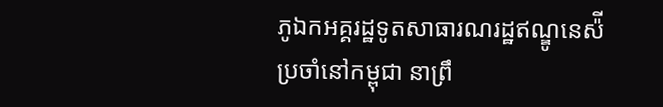ភូឯកអគ្គរដ្ឋទូតសាធារណរដ្ឋឥណ្ឌូនេស៉ី ប្រចាំនៅកម្ពុជា នាព្រឹ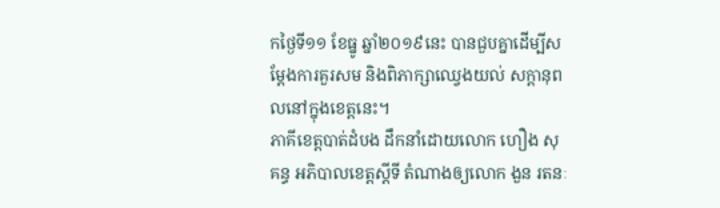កថ្ងៃទី១១ ខែធ្នូ ឆ្នាំ២០១៩នេះ បានជួបគ្នាដើម្បីសម្តែងការគួរសម និងពិភាក្សាឈ្វេងយល់ សក្តានុពលនៅក្នុងខេត្តនេះ។
ភាគីខេត្តបាត់ដំបង ដឹកនាំដោយលោក ហឿង សុគន្ធ អភិបាលខេត្តស្តីទី តំណាងឲ្យលោក ងួន រតនៈ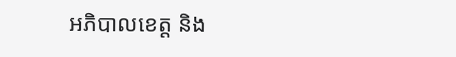អភិបាលខេត្ត និង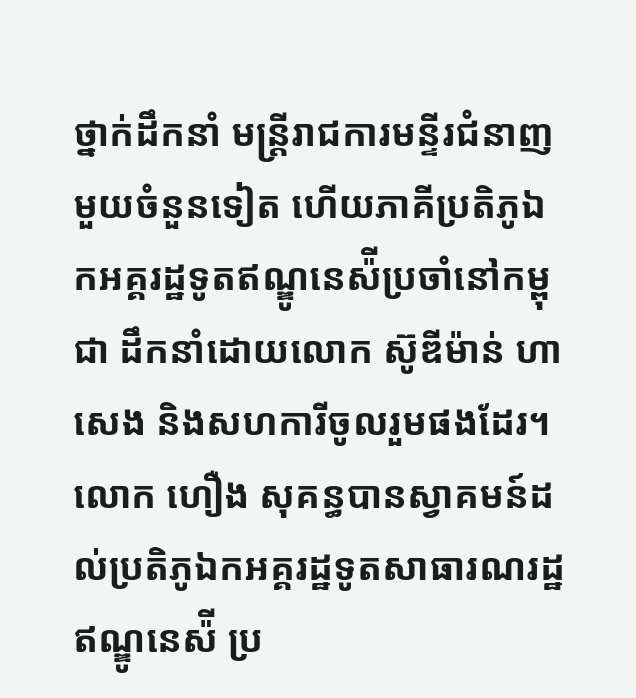ថ្នាក់ដឹកនាំ មន្រ្តីរាជការមន្ទីរជំនាញមួយចំនួនទៀត ហើយភាគីប្រតិភូឯកអគ្គរដ្ឋទូតឥណ្ឌូនេស៉ីប្រចាំនៅកម្ពុជា ដឹកនាំដោយលោក ស៊ូឌីម៉ាន់ ហាសេង និងសហការីចូលរួមផងដែរ។
លោក ហឿង សុគន្ធបានស្វាគមន៍ដល់ប្រតិភូឯកអគ្គរដ្ឋទូតសាធារណរដ្ឋឥណ្ឌូនេស៉ី ប្រ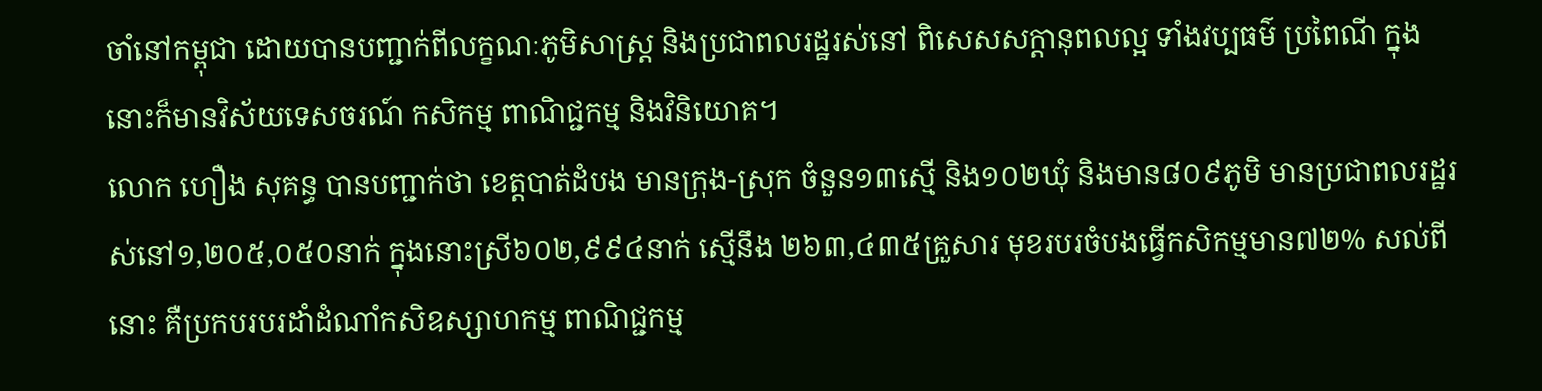ចាំនៅកម្ពុជា ដោយបានបញ្ជាក់ពីលក្ខណៈភូមិសាស្រ្ត និងប្រជាពលរដ្ឋរស់នៅ ពិសេសសក្តានុពលល្អ ទាំងវប្បធម៌ ប្រពៃណី ក្នុងនោះក៏មានវិស័យទេសចរណ៍ កសិកម្ម ពាណិជ្ជកម្ម និងវិនិយោគ។
លោក ហឿង សុគន្ធ បានបញ្ជាក់ថា ខេត្តបាត់ដំបង មានក្រុង-ស្រុក ចំនួន១៣ស្មើ និង១០២ឃុំ និងមាន៨០៩ភូមិ មានប្រជាពលរដ្ឋរស់នៅ១,២០៥,០៥០នាក់ ក្នុងនោះស្រី៦០២,៩៩៤នាក់ ស្មើនឹង ២៦៣,៤៣៥គ្រួសារ មុខរបរចំបងធ្វើកសិកម្មមាន៧២% សល់ពីនោះ គឺប្រកបរបរដាំដំណាំកសិឧស្សាហកម្ម ពាណិជ្ជកម្ម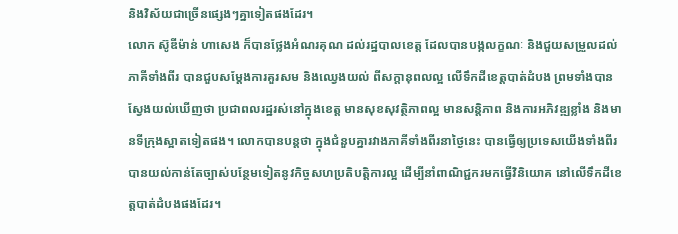និងវិស័យជាច្រើនផ្សេងៗគ្នាទៀតផងដែរ។
លោក ស៊ូឌីម៉ាន់ ហាសេង ក៏បានថ្លែងអំណរគុណ ដល់រដ្ឋបាលខេត្ត ដែលបានបង្កលក្ខណៈ និងជួយសម្រួលដល់ភាគីទាំងពីរ បានជួបសម្តែងការគួរសម និងឈ្វេងយល់ ពីសក្តានុពលល្អ លើទឹកដីខេត្តបាត់ដំបង ព្រមទាំងបានស្វែងយល់ឃើញថា ប្រជាពលរដ្ឋរស់នៅក្នុងខេត្ត មានសុខសុវត្ថិភាពល្អ មានសន្តិភាព និងការអភិវឌ្ឍខ្លាំង និងមានទីក្រុងស្អាតទៀតផង។ លោកបានបន្តថា ក្នុងជំនួបគ្នារវាងភាគីទាំងពីរនាថ្ងៃនេះ បានធ្វើឲ្យប្រទេសយើងទាំងពីរបានយល់កាន់តែច្បាស់បន្ថែមទៀតនូវកិច្ចសហប្រតិបត្តិការល្អ ដើម្បីនាំពាណិជ្ជករមកធ្វើវិនិយោគ នៅលើទឹកដីខេត្តបាត់ដំបងផងដែរ។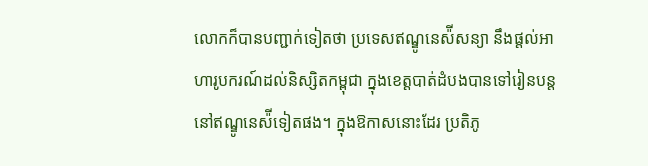លោកក៏បានបញ្ជាក់ទៀតថា ប្រទេសឥណ្ឌូនេស៉ីសន្យា នឹងផ្តល់អាហារូបករណ៍ដល់និស្សិតកម្ពុជា ក្នុងខេត្តបាត់ដំបងបានទៅរៀនបន្តនៅឥណ្ឌូនេស៉ីទៀតផង។ ក្នុងឱកាសនោះដែរ ប្រតិភូ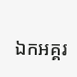ឯកអគ្គរ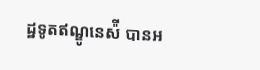ដ្ឋទូតឥណ្ឌូនេស៉ី បានអ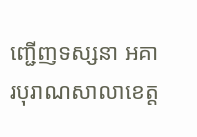ញ្ជើញទស្សនា អគារបុរាណសាលាខេត្ត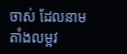ចាស់ ដែលនាមតាំងលម្អវ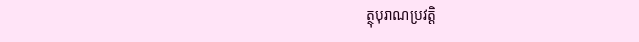ត្ថុបុរាណប្រវត្តិ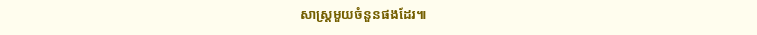សាស្រ្តមួយចំនួនផងដែរ៕